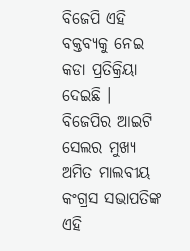ବିଜେପି ଏହି ବକ୍ତବ୍ୟକୁ ନେଇ କଡା ପ୍ରତିକ୍ରିୟା ଦେଇଛି । ବିଜେପିର ଆଇଟି ସେଲର ମୁଖ୍ୟ ଅମିତ ମାଲବୀୟ କଂଗ୍ରସ ସଭାପତିଙ୍କ ଏହି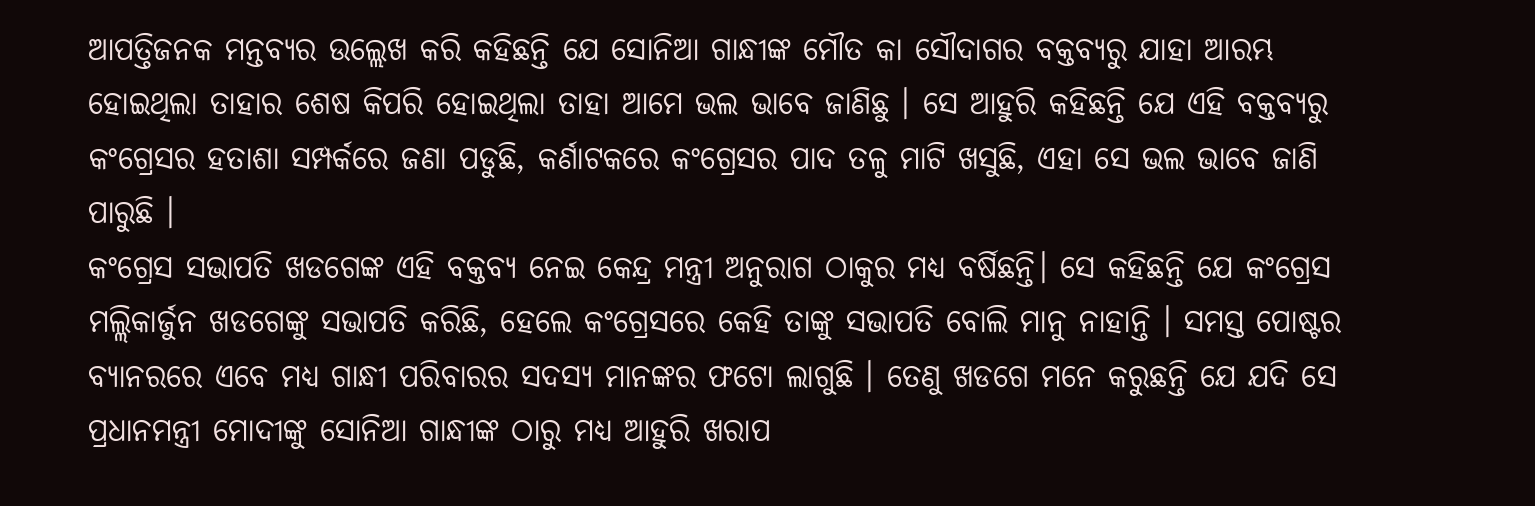ଆପତ୍ତିଜନକ ମନ୍ତବ୍ୟର ଉଲ୍ଲେଖ କରି କହିଛନ୍ତି ଯେ ସୋନିଆ ଗାନ୍ଧୀଙ୍କ ମୌତ କା ସୌଦାଗର ବକ୍ତବ୍ୟରୁ ଯାହା ଆରମ୍ଭ ହୋଇଥିଲା ତାହାର ଶେଷ କିପରି ହୋଇଥିଲା ତାହା ଆମେ ଭଲ ଭାବେ ଜାଣିଛୁ । ସେ ଆହୁରି କହିଛନ୍ତି ଯେ ଏହି ବକ୍ତବ୍ୟରୁ କଂଗ୍ରେସର ହତାଶା ସମ୍ପର୍କରେ ଜଣା ପଡୁଛି, କର୍ଣାଟକରେ କଂଗ୍ରେସର ପାଦ ତଳୁ ମାଟି ଖସୁଛି, ଏହା ସେ ଭଲ ଭାବେ ଜାଣି ପାରୁଛି ।
କଂଗ୍ରେସ ସଭାପତି ଖଡଗେଙ୍କ ଏହି ବକ୍ତବ୍ୟ ନେଇ କେନ୍ଦ୍ର ମନ୍ତ୍ରୀ ଅନୁରାଗ ଠାକୁର ମଧ୍ୟ ବର୍ଷିଛନ୍ତି। ସେ କହିଛନ୍ତି ଯେ କଂଗ୍ରେସ ମଲ୍ଲିକାର୍ଜୁନ ଖଡଗେଙ୍କୁ ସଭାପତି କରିଛି, ହେଲେ କଂଗ୍ରେସରେ କେହି ତାଙ୍କୁ ସଭାପତି ବୋଲି ମାନୁ ନାହାନ୍ତି । ସମସ୍ତ ପୋଷ୍ଟର ବ୍ୟାନରରେ ଏବେ ମଧ୍ୟ ଗାନ୍ଧୀ ପରିବାରର ସଦସ୍ୟ ମାନଙ୍କର ଫଟୋ ଲାଗୁଛି । ତେଣୁ ଖଡଗେ ମନେ କରୁଛନ୍ତି ଯେ ଯଦି ସେ ପ୍ରଧାନମନ୍ତ୍ରୀ ମୋଦୀଙ୍କୁ ସୋନିଆ ଗାନ୍ଧୀଙ୍କ ଠାରୁ ମଧ୍ୟ ଆହୁରି ଖରାପ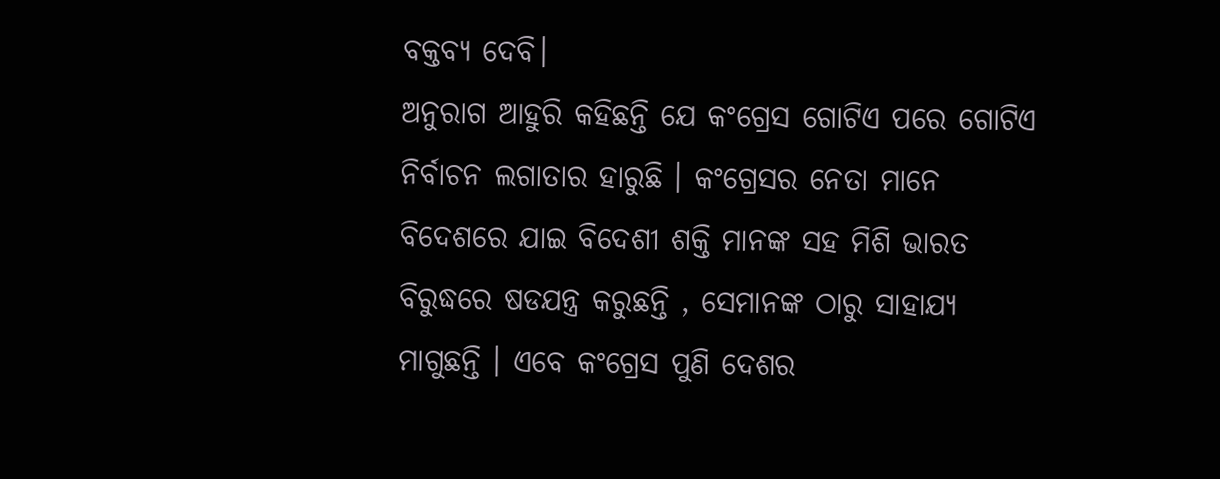ବକ୍ତବ୍ୟ ଦେବି।
ଅନୁରାଗ ଆହୁରି କହିଛନ୍ତି ଯେ କଂଗ୍ରେସ ଗୋଟିଏ ପରେ ଗୋଟିଏ ନିର୍ବାଚନ ଲଗାତାର ହାରୁଛି । କଂଗ୍ରେସର ନେତା ମାନେ ବିଦେଶରେ ଯାଇ ବିଦେଶୀ ଶକ୍ତି ମାନଙ୍କ ସହ ମିଶି ଭାରତ ବିରୁଦ୍ଧରେ ଷଡଯନ୍ତ୍ର କରୁଛନ୍ତି , ସେମାନଙ୍କ ଠାରୁ ସାହାଯ୍ୟ ମାଗୁଛନ୍ତି । ଏବେ କଂଗ୍ରେସ ପୁଣି ଦେଶର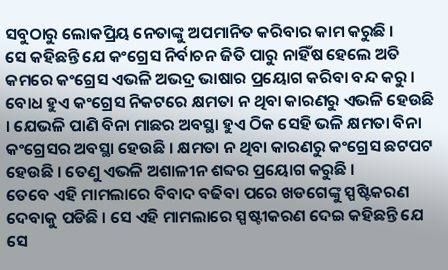ସବୁଠାରୁ ଲୋକପ୍ରିୟ ନେତାଙ୍କୁ ଅପମାନିତ କରିବାର କାମ କରୁଛି ।
ସେ କହିଛନ୍ତି ଯେ କଂଗ୍ରେସ ନିର୍ବାଚନ ଜିତି ପାରୁ ନାହିଁଷ ହେଲେ ଅତି କମରେ କଂଗ୍ରେସ ଏଭଳି ଅଭଦ୍ର ଭାଷାର ପ୍ରୟୋଗ କରିବା ବନ୍ଦ କରୁ । ବୋଧ ହୁଏ କଂଗ୍ରେସ ନିକଟରେ କ୍ଷମତା ନ ଥିବା କାରଣରୁ ଏଭଳି ହେଉଛି । ଯେଭଳି ପାଣି ବିନା ମାଛର ଅବସ୍ଥା ହୁଏ ଠିକ ସେହି ଭଳି କ୍ଷମତା ବିନା କଂଗ୍ରେସର ଅବସ୍ଥା ହେଉଛି । କ୍ଷମତା ନ ଥିବା କାରଣରୁ କଂଗ୍ରେସ ଛଟପଟ ହେଉଛି । ତେଣୁ ଏଭଳି ଅଶାଳୀନ ଶବ୍ଦର ପ୍ରୟୋଗ କରୁଛି ।
ତେବେ ଏହି ମାମଲାରେ ବିବାଦ ବଢିବା ପରେ ଖଡଗେଙ୍କୁ ସ୍ପଷ୍ଟିକରଣ ଦେବାକୁ ପଡିଛି । ସେ ଏହି ମାମଲାରେ ସ୍ପଷ୍ଟୀକରଣ ଦେଇ କହିଛନ୍ତି ଯେ ସେ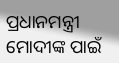ପ୍ରଧାନମନ୍ତ୍ରୀ ମୋଦୀଙ୍କ ପାଇଁ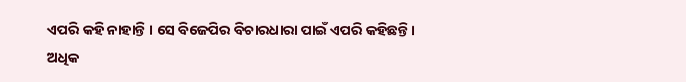ଏପରି କହି ନାହାନ୍ତି । ସେ ବିଜେପିର ବିଚାରଧାରା ପାଇଁ ଏପରି କହିଛନ୍ତି।
ଅଧିକ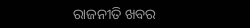ରାଜନୀତି ଖବର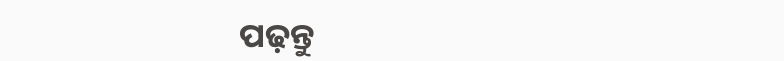ପଢ଼ନ୍ତୁ